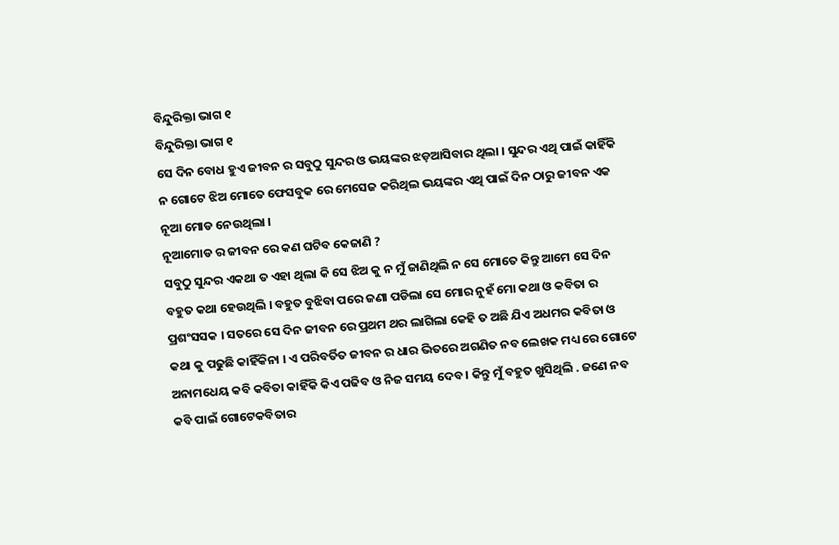ବିନ୍ଦୁରିକ୍ତା ଭାଗ ୧
ବିନ୍ଦୁରିକ୍ତା ଭାଗ ୧
ସେ ଦିନ ବୋଧ ହୁଏ ଜୀବନ ର ସବୁଠୁ ସୁନ୍ଦର ଓ ଭୟଙ୍କର ଝଡ଼ଆସିବାର ଥିଲା । ସୁନ୍ଦର ଏଥି ପାଇଁ କାହିଁକି ନ ଗୋଟେ ଝିଅ ମୋତେ ଫେସବୁକ ରେ ମେସେଜ କରିଥିଲ ଭୟଙ୍କର ଏଥି ପାଇଁ ଦିନ ଠାରୁ ଜୀବନ ଏକ ନୂଆ ମୋଡ ନେଉଥିଲା ।
ନୂଆମୋଡ ର ଜୀବନ ରେ କଣ ଘଟିବ କେଜାଣି ?
ସବୁଠୁ ସୁନ୍ଦର ଏକଥା ତ ଏହା ଥିଲା କି ସେ ଝିଅ କୁ ନ ମୁଁ ଜାଣିଥିଲି ନ ସେ ମୋତେ କିନ୍ତୁ ଆମେ ସେ ଦିନ ବହୁତ କଥା ହେଉଥିଲି । ବହୁତ ବୁଝିବା ପରେ ଜଣା ପଡିଲା ସେ ମୋର ନୁହଁ ମୋ କଥା ଓ କବିତା ର ପ୍ରଶଂସସକ । ସତରେ ସେ ଦିନ ଜୀବନ ରେ ପ୍ରଥମ ଥର ଲାଗିଲା କେହି ତ ଅଛି ଯିଏ ଅଧମର କବିତା ଓ କଥା କୁ ପଢୁଛି କାହିଁକିନା । ଏ ପରିବର୍ତିତ ଜୀବନ ର ଧାର ଭିତରେ ଅଗଣିତ ନବ ଲେଖକ ମଧ୍ୟ ରେ ଗୋଟେ ଅନାମଧେୟ କବି କବିତା କାହିଁକି କିଏ ପଢିବ ଓ ନିଜ ସମୟ ଦେବ । କିନ୍ତୁ ମୁଁ ବହୁତ ଖୁସିଥିଲି . ଜଣେ ନବ କବି ପାଇଁ ଗୋଟେକବିତାର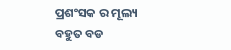ପ୍ରଶଂସକ ର ମୂଲ୍ୟ ବହୁତ ବଡ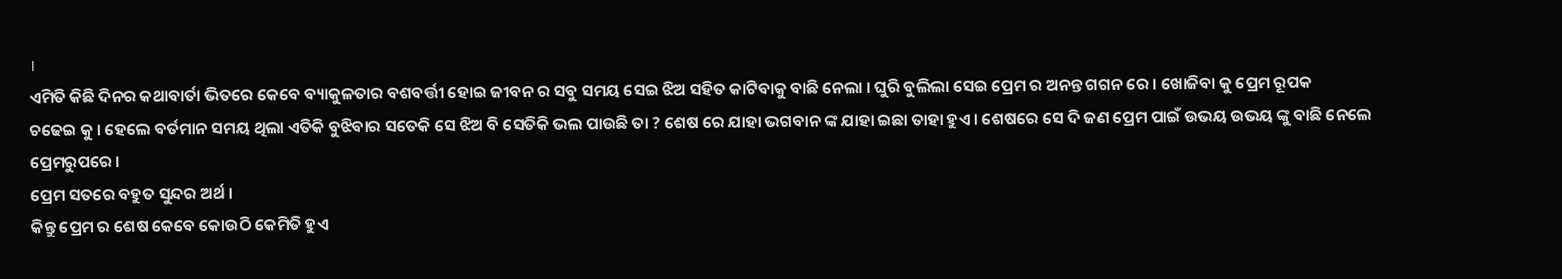।
ଏମିତି କିଛି ଦିନର କଥାବାର୍ତା ଭିତରେ କେବେ ବ୍ୟାକୁଳତାର ବଶବର୍ତ୍ତୀ ହୋଇ ଜୀବନ ର ସବୁ ସମୟ ସେଇ ଝିଅ ସହିତ କାଟିବାକୁ ବାଛି ନେଲା । ଘୁରି ବୁଲିଲା ସେଇ ପ୍ରେମ ର ଅନନ୍ତ ଗଗନ ରେ । ଖୋଜିବା କୁ ପ୍ରେମ ରୂପକ
ଚଢେଇ କୁ । ହେଲେ ବର୍ତମାନ ସମୟ ଥିଲା ଏତିକି ବୁଝିବାର ସତେକି ସେ ଝିଅ ବି ସେତିକି ଭଲ ପାଉଛି ତା ? ଶେଷ ରେ ଯାହା ଭଗବାନ ଙ୍କ ଯାହା ଇଛା ତାହା ହୁଏ । ଶେଷରେ ସେ ଦି ଜଣ ପ୍ରେମ ପାଇଁ ଉଭୟ ଉଭୟ ଙ୍କୁ ବାଛି ନେଲେ ପ୍ରେମରୁପରେ ।
ପ୍ରେମ ସତରେ ବହୁତ ସୁନ୍ଦର ଅର୍ଥ ।
କିନ୍ତୁ ପ୍ରେମ ର ଶେଷ କେବେ କୋଉଠି କେମିତି ହୁଏ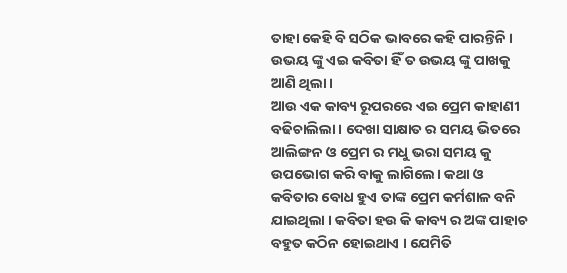ତାହା କେହି ବି ସଠିକ ଭାବରେ କହି ପାରନ୍ତିନି । ଉଭୟ ଙ୍କୁ ଏଇ କବିତା ହିଁ ତ ଉଭୟ ଙ୍କୁ ପାଖକୁ ଆଣି ଥିଲା ।
ଆଉ ଏକ କାବ୍ୟ ରୂପରରେ ଏଇ ପ୍ରେମ କାହାଣୀ ବଢିଚାଲିଲା। ଦେଖା ସାକ୍ଷାତ ର ସମୟ ଭିତରେ ଆଲିଙ୍ଗନ ଓ ପ୍ରେମ ର ମଧୁ ଭରା ସମୟ କୁ ଉପଭୋଗ କରି ବାକୁ ଲାଗିଲେ। କଥା ଓ କବିତାର ବୋଧ ହୁଏ ତାଙ୍କ ପ୍ରେମ କର୍ମଶାଳ ବନି ଯାଇଥିଲା । କବିତା ହଉ କି କାବ୍ୟ ର ଅଙ୍କ ପାହାଚ ବହୁତ କଠିନ ହୋଇଥାଏ । ଯେମିତି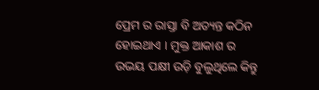ପ୍ରେମ ର ରାସ୍ତା ବି ଅତ୍ୟନ୍ତ କଠିନ ହୋଇଥାଏ । ମୁକ୍ତ ଆକାଶ ର ଉଭୟ ପକ୍ଷୀ ଉଡ଼ି ବୁଲୁଥିଲେ କିନ୍ତୁ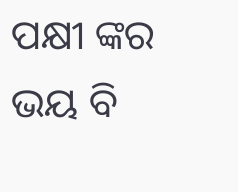ପକ୍ଷୀ ଙ୍କର ଭୟ ବି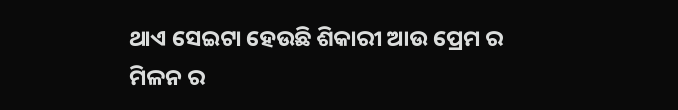ଥାଏ ସେଇଟା ହେଉଛି ଶିକାରୀ ଆଉ ପ୍ରେମ ର ମିଳନ ର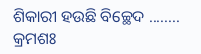ଶିକାରୀ ହଉଛି ବିଚ୍ଛେଦ ........
କ୍ରମଶଃ